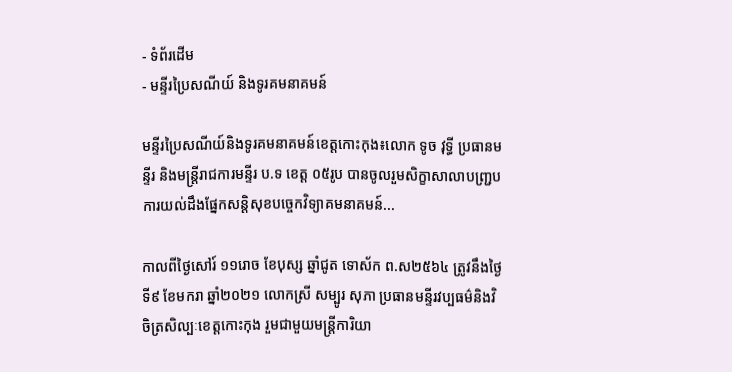- ទំព័រដើម
- មន្ទីរប្រៃសណីយ៍ និងទូរគមនាគមន៍

មន្ទីរប្រៃសណីយ៍និងទូរគមនាគមន៍ខេត្តកោះកុង៖លោក ទូច វុទ្ធី ប្រធានមន្ទីរ និងមន្ត្រីរាជការមន្ទីរ ប.ទ ខេត្ត ០៥រូប បានចូលរួមសិក្ខាសាលាបញ្ជ្របការយល់ដឹងផ្នែកសន្តិសុខបច្ចេកវិទ្យាគមនាគមន៍...

កាលពីថ្ងៃសៅរ៍ ១១រោច ខែបុស្ស ឆ្នាំជូត ទោស័ក ព.ស២៥៦៤ ត្រូវនឹងថ្ងៃទី៩ ខែមករា ឆ្នាំ២០២១ លោកស្រី សម្បូរ សុភា ប្រធានមន្ទីរវប្បធម៌និងវិចិត្រសិល្បៈខេត្តកោះកុង រួមជាមួយមន្រ្តីការិយា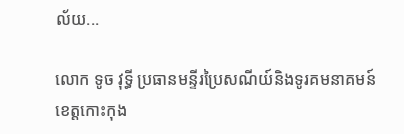ល័យ...

លោក ទូច វុទ្ធី ប្រធានមន្ទីរប្រៃសណីយ៍និងទូរគមនាគមន៍ខេត្តកោះកុង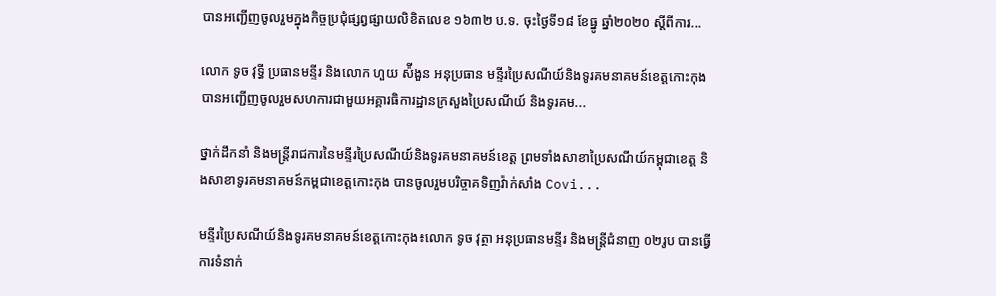បានអញ្ជេីញចូលរួមក្នុងកិច្ចប្រជុំផ្សព្វផ្សាយលិខិតលេខ ១៦៣២ ប.ទ. ចុះថ្ងៃទី១៨ ខែធ្នូ ឆ្នាំ២០២០ ស្តីពីការ...

លោក ទូច វុទ្ធី ប្រធានមន្ទីរ និងលោក ហួយ ស៉ីងួន អនុប្រធាន មន្ទីរប្រៃសណីយ៍និងទូរគមនាគមន៍ខេត្តកោះកុង បានអញ្ជេីញចូលរួមសហការជាមួយអគ្គារធិការដ្ឋានក្រសួងប្រៃសណីយ៍ និងទូរគម...

ថ្នាក់ដឹកនាំ និងមន្រ្តីរាជការនៃមន្ទីរប្រៃសណីយ៍និងទូរគមនាគមន៍ខេត្ត ព្រមទាំងសាខាប្រៃសណីយ៍កម្ពុជាខេត្ត និងសាខាទូរគមនាគមន៍កម្ពជាខេត្តកោះកុង បានចូលរួមបរិច្ចាគទិញវ៉ាក់សាំង Covi...

មន្ទីរប្រៃសណីយ៍និងទូរគមនាគមន៍ខេត្តកោះកុង៖លោក ទូច វុត្ថា អនុប្រធានមន្ទីរ និងមន្ត្រីជំនាញ ០២រូប បានធ្វេីការទំនាក់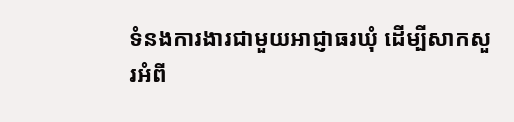ទំនងការងារជាមួយអាជ្ញាធរឃុំ ដេីម្បីសាកសួរអំពី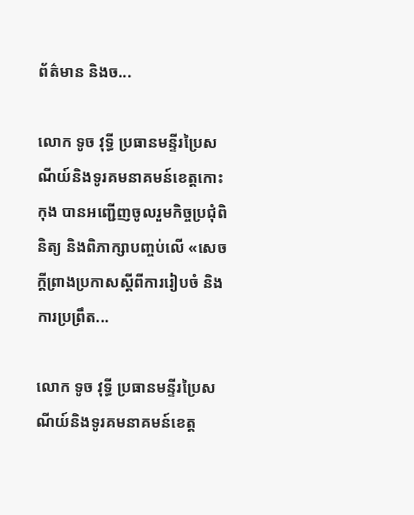ព័ត៌មាន និងច...

លោក ទូច វុទ្ធី ប្រធានមន្ទីរប្រៃសណីយ៍និងទូរគមនាគមន៍ខេត្តកោះកុង បានអញ្ជេីញចូលរួមកិច្ចប្រជុំពិនិត្យ និងពិភាក្សាបញ្ចប់លេី «សេចក្តីព្រាងប្រកាសស្តីពីការរៀបចំ និងការប្រព្រឹត...

លោក ទូច វុទ្ធី ប្រធានមន្ទីរប្រៃសណីយ៍និងទូរគមនាគមន៍ខេត្ត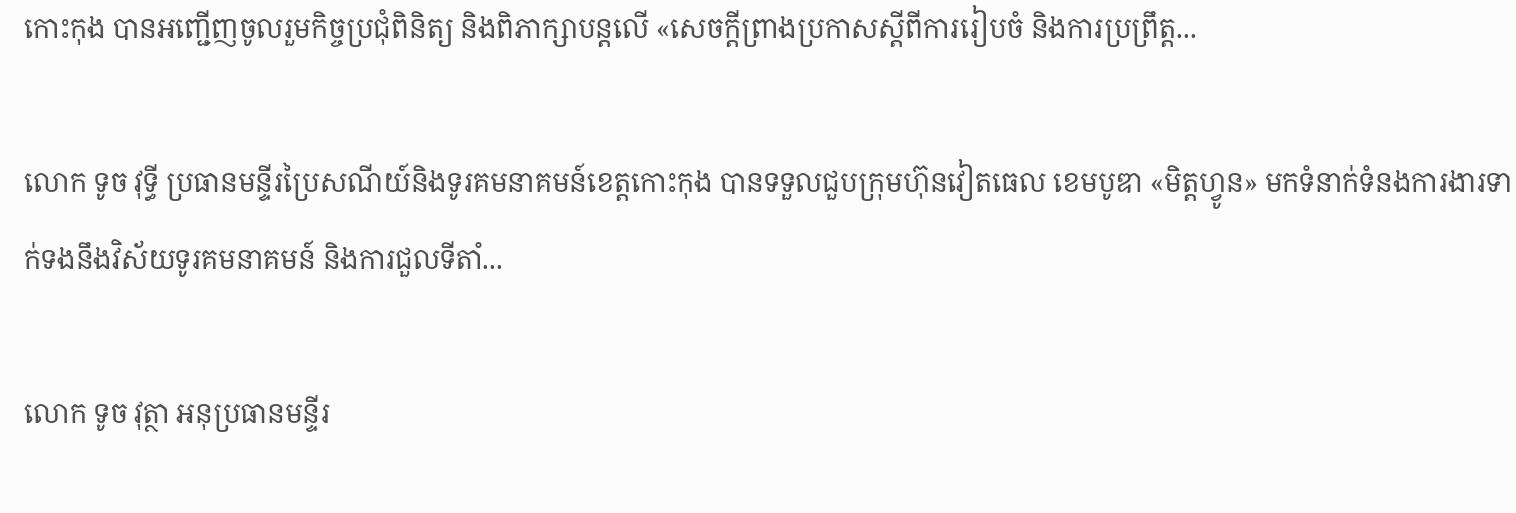កោះកុង បានអញ្ជេីញចូលរួមកិច្ចប្រជុំពិនិត្យ និងពិភាក្សាបន្តលេី «សេចក្តីព្រាងប្រកាសស្តីពីការរៀបចំ និងការប្រព្រឹត្ត...

លោក ទូច វុទ្ធី ប្រធានមន្ទីរប្រៃសណីយ៍និងទូរគមនាគមន៍ខេត្តកោះកុង បានទទួលជួបក្រុមហ៊ុនវៀតធេល ខេមបូឌា «មិត្តហ្វូន» មកទំនាក់ទំនងការងារទាក់ទងនឹងវិស័យទូរគមនាគមន៍ និងការជួលទីតាំ...

លោក ទូច វុត្ថា អនុប្រធានមន្ទីរ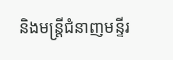និងមន្ត្រីជំនាញមន្ទីរ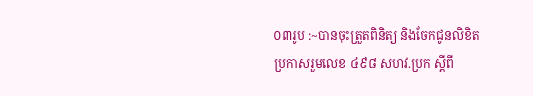០៣រូប :~បានចុះត្រួតពិនិត្យ និងចែកជូនលិខិត ប្រកាសរួមលេខ ៤៩៨ សហវ.ប្រក ស្តីពី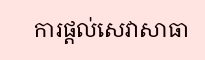ការផ្តល់សេវាសាធា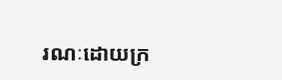រណៈដោយក្រ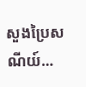សួងប្រៃសណីយ៍...